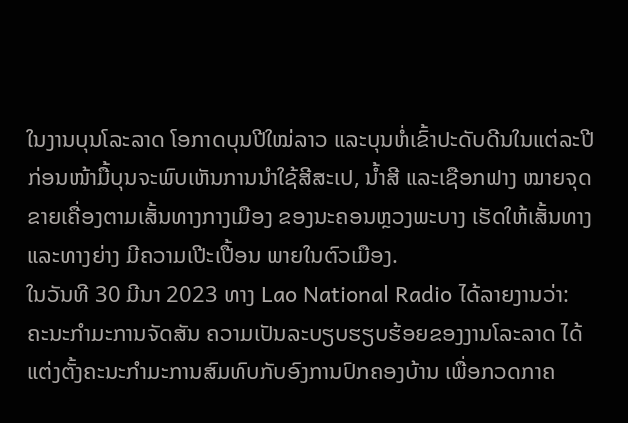ໃນງານບຸນໂລະລາດ ໂອກາດບຸນປີໃໝ່ລາວ ແລະບຸນຫໍ່ເຂົ້າປະດັບດີນໃນແຕ່ລະປີ ກ່ອນໜ້າມື້ບຸນຈະພົບເຫັນການນຳໃຊ້ສີສະເປ, ນ້ຳສີ ແລະເຊືອກຟາງ ໝາຍຈຸດຂາຍເຄື່ອງຕາມເສັ້ນທາງກາງເມືອງ ຂອງນະຄອນຫຼວງພະບາງ ເຮັດໃຫ້ເສັ້ນທາງ ແລະທາງຍ່າງ ມີຄວາມເປີະເປື້ອນ ພາຍໃນຕົວເມືອງ.
ໃນວັນທີ 30 ມີນາ 2023 ທາງ Lao National Radio ໄດ້ລາຍງານວ່າ: ຄະນະກຳມະການຈັດສັນ ຄວາມເປັນລະບຽບຮຽບຮ້ອຍຂອງງານໂລະລາດ ໄດ້ແຕ່ງຕັ້ງຄະນະກຳມະການສົມທົບກັບອົງການປົກຄອງບ້ານ ເພື່ອກວດກາຄ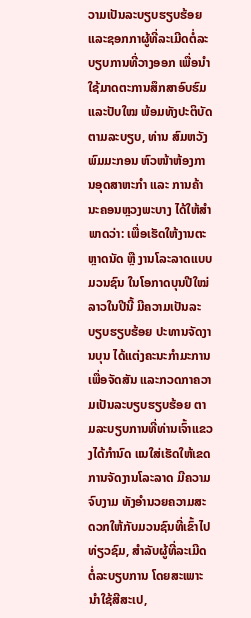ວາມເປັນລະບຽບຮຽບຮ້ອຍ ແລະຊອກກາຜູ້ທີ່ລະເມີດຕໍ່ລະບຽບການທີ່ວາງອອກ ເພື່ອນຳໃຊ້ມາດຕະການສຶກສາອົບຮົມ ແລະປັບໃໝ ພ້ອມທັງປະຕິບັດຕາມລະບຽບ, ທ່ານ ສົມຫວັງ ພົມມະກອນ ຫົວໜ້າຫ້ອງການອຸດສາຫະກຳ ແລະ ການຄ້າ ນະຄອນຫຼວງພະບາງ ໄດ້ໃຫ້ສຳພາດວ່າ: ເພື່ອເຮັດໃຫ້ງານຕະຫຼາດນັດ ຫຼື ງານໂລະລາດແບບມວນຊົນ ໃນໂອກາດບຸນປີໃໝ່ລາວໃນປີນີ້ ມີຄວາມເປັນລະບຽບຮຽບຮ້ອຍ ປະທານຈັດງານບຸນ ໄດ້ແຕ່ງຄະນະກຳມະການ ເພື່ອຈັດສັນ ແລະກວດກາຄວາມເປັນລະບຽບຮຽບຮ້ອຍ ຕາມລະບຽບການທີ່ທ່ານເຈົ້າແຂວງໄດ້ກຳນົດ ແນໃສ່ເຮັດໃຫ້ເຂດການຈັດງານໂລະລາດ ມີຄວາມຈົບງາມ ທັງອຳນວຍຄວາມສະດວກໃຫ້ກັບມວນຊົນທີ່ເຂົ້າໄປທ່ຽວຊົມ, ສຳລັບຜູ້ທີ່ລະເມີດຕໍ່ລະບຽບການ ໂດຍສະເພາະນຳໃຊ້ສີສະເປ,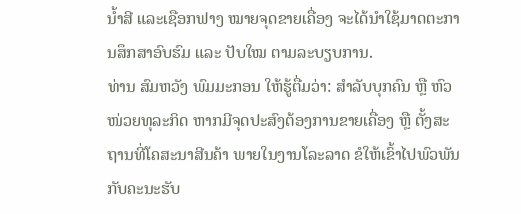ນ້ຳສີ ແລະເຊືອກຟາງ ໝາຍຈຸດຂາຍເຄື່ອງ ຈະໄດ້ນຳໃຊ້ມາດຕະການສຶກສາອົບຮົມ ແລະ ປັບໃໝ ຕາມລະບຽບການ.
ທ່ານ ສົມຫວັງ ພົມມະກອນ ໃຫ້ຮູ້ຕື່ມວ່າ: ສຳລັບບຸກຄົນ ຫຼື ຫົວໜ່ວຍທຸລະກິດ ຫາກມີຈຸດປະສົງຕ້ອງການຂາຍເຄື່ອງ ຫຼື ຕັ້ງສະຖານທີ່ໂຄສະນາສີນຄ້າ ພາຍໃນງານໂລະລາດ ຂໍໃຫ້ເຂົ້າໄປພົວພັນກັບຄະນະຮັບ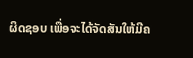ຜິດຊອບ ເພື່ອຈະໄດ້ຈັດສັນໃຫ້ມີຄ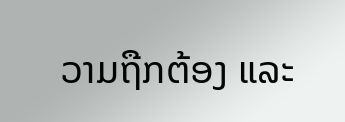ວາມຖືກຕ້ອງ ແລະ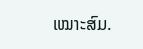ເໝາະສົມ.